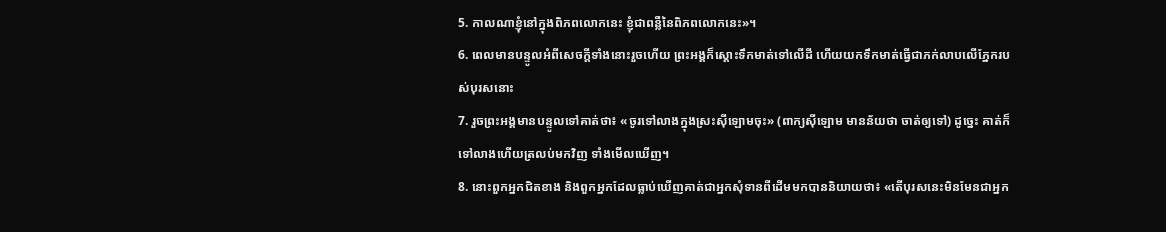5. កាលណាខ្ញុំនៅក្នុងពិភពលោកនេះ ខ្ញុំជាពន្លឺនៃពិភពលោកនេះ»។
6. ពេលមានបន្ទូលអំពីសេចក្ដីទាំងនោះរួចហើយ ព្រះអង្គក៏ស្តោះទឹកមាត់ទៅលើដី ហើយយកទឹកមាត់ធ្វើជាភក់លាបលើភ្នែករបស់បុរសនោះ
7. រួចព្រះអង្គមានបន្ទូលទៅគាត់ថា៖ «ចូរទៅលាងក្នុងស្រះស៊ីឡោមចុះ» (ពាក្យស៊ីឡោម មានន័យថា ចាត់ឲ្យទៅ) ដូច្នេះ គាត់ក៏ទៅលាងហើយត្រលប់មកវិញ ទាំងមើលឃើញ។
8. នោះពួកអ្នកជិតខាង និងពួកអ្នកដែលធ្លាប់ឃើញគាត់ជាអ្នកសុំទានពីដើមមកបាននិយាយថា៖ «តើបុរសនេះមិនមែនជាអ្នក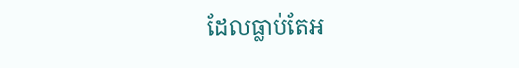ដែលធ្លាប់តែអ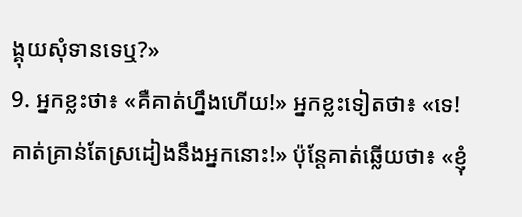ង្គុយសុំទានទេឬ?»
9. អ្នកខ្លះថា៖ «គឺគាត់ហ្នឹងហើយ!» អ្នកខ្លះទៀតថា៖ «ទេ! គាត់គ្រាន់តែស្រដៀងនឹងអ្នកនោះ!» ប៉ុន្ដែគាត់ឆ្លើយថា៖ «ខ្ញុំ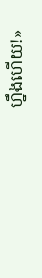ហ្នឹងហើយ!»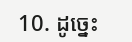10. ដូច្នេះ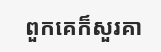ពួកគេក៏សួរគា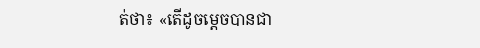ត់ថា៖ «តើដូចម្តេចបានជា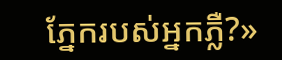ភ្នែករបស់អ្នកភ្លឺ?»